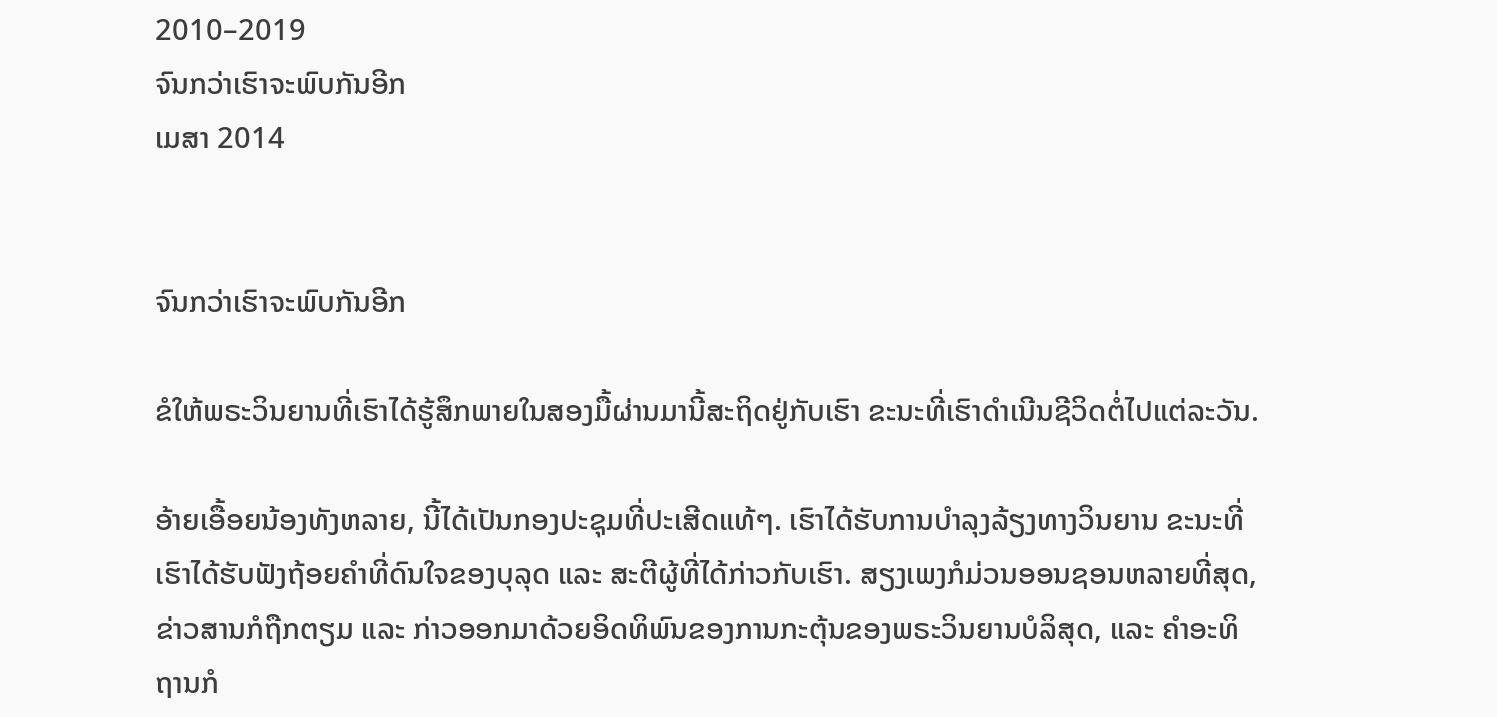2010–2019
ຈົນກວ່າເຮົາຈະພົບກັນອີກ
ເມສາ 2014


ຈົນກວ່າເຮົາຈະພົບກັນອີກ

ຂໍໃຫ້ພຣະວິນຍານທີ່ເຮົາໄດ້ຮູ້ສຶກພາຍໃນສອງມື້ຜ່ານມານີ້ສະຖິດຢູ່ກັບເຮົາ ຂະນະທີ່ເຮົາດຳເນີນຊີວິດຕໍ່ໄປແຕ່ລະວັນ.

ອ້າຍເອື້ອຍນ້ອງທັງຫລາຍ, ນີ້ໄດ້ເປັນກອງປະຊຸມທີ່ປະເສີດແທ້ໆ. ເຮົາໄດ້ຮັບການບຳລຸງລ້ຽງທາງວິນຍານ ຂະນະທີ່ເຮົາໄດ້ຮັບຟັງຖ້ອຍຄຳທີ່ດົນໃຈຂອງບຸລຸດ ແລະ ສະຕີຜູ້ທີ່ໄດ້ກ່າວກັບເຮົາ. ສຽງເພງກໍມ່ວນອອນຊອນຫລາຍທີ່ສຸດ, ຂ່າວສານກໍຖືກຕຽມ ແລະ ກ່າວອອກມາດ້ວຍອິດທິພົນຂອງການກະຕຸ້ນຂອງພຣະວິນຍານບໍລິສຸດ, ແລະ ຄຳອະທິຖານກໍ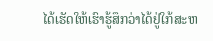ໄດ້ເຮັດໃຫ້ເຮົາຮູ້ສຶກວ່າໄດ້ຢູ່ໃກ້ສະຫ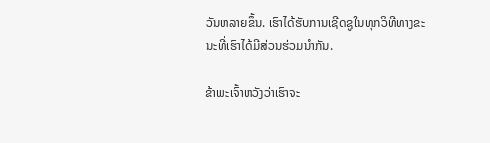ວັນຫລາຍຂຶ້ນ. ເຮົາໄດ້ຮັບການເຊີດຊູໃນທຸກວິທີທາງຂະນະທີ່ເຮົາໄດ້ມີສ່ວນຮ່ວມນຳກັນ.

ຂ້າພະເຈົ້າຫວັງວ່າເຮົາຈະ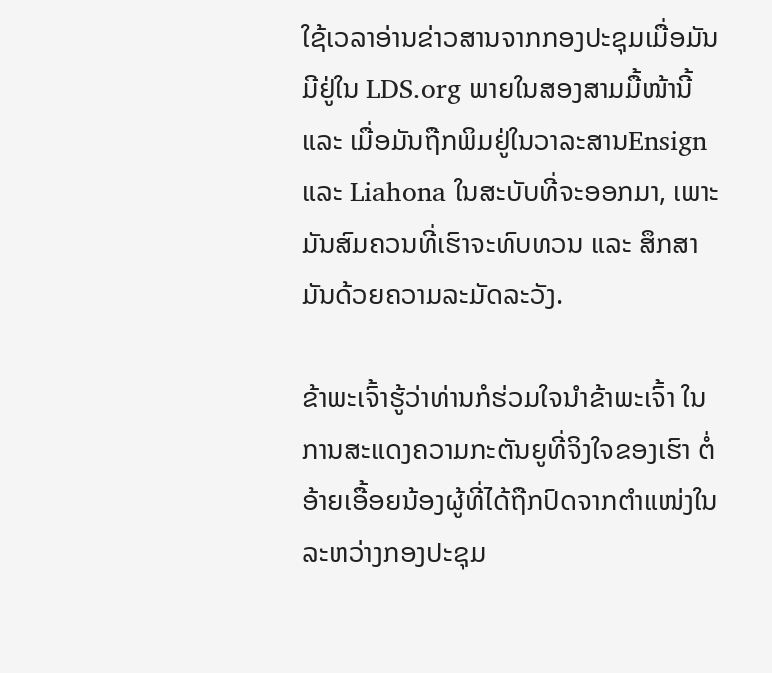ໃຊ້ເວລາອ່ານຂ່າວສານຈາກກອງປະຊຸມເມື່ອມັນມີຢູ່ໃນ LDS.org ພາຍໃນສອງສາມມື້ໜ້ານີ້ ແລະ ເມື່ອມັນຖືກພິມຢູ່ໃນວາລະສານEnsign ແລະ Liahona ໃນສະບັບທີ່ຈະອອກມາ, ເພາະມັນສົມຄວນທີ່ເຮົາຈະທົບທວນ ແລະ ສຶກສາມັນດ້ວຍຄວາມລະມັດລະວັງ.

ຂ້າພະເຈົ້າຮູ້ວ່າທ່ານກໍຮ່ວມໃຈນຳຂ້າພະເຈົ້າ ໃນການສະແດງຄວາມກະຕັນຍູທີ່ຈິງໃຈຂອງເຮົາ ຕໍ່ອ້າຍເອື້ອຍນ້ອງຜູ້ທີ່ໄດ້ຖືກປົດຈາກຕຳແໜ່ງໃນລະຫວ່າງກອງປະຊຸມ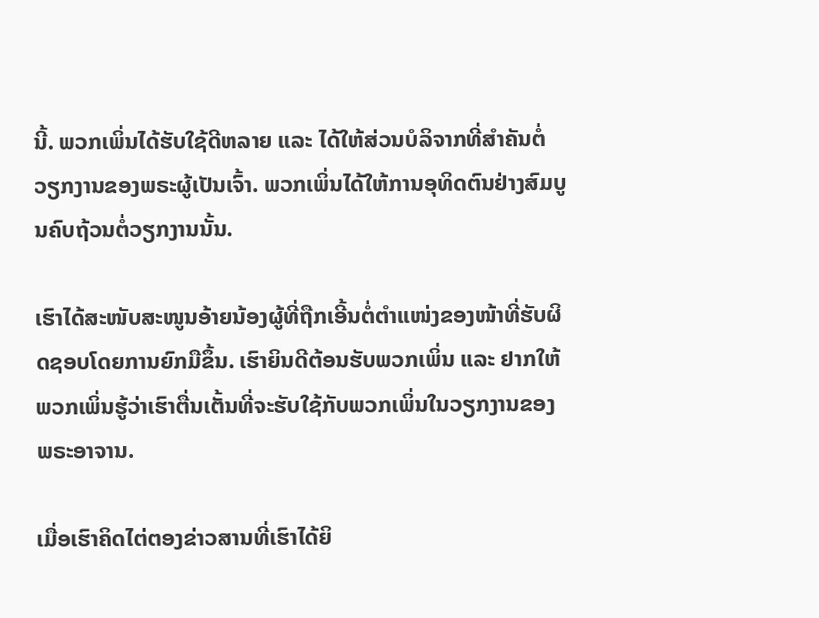ນີ້. ພວກເພິ່ນໄດ້ຮັບໃຊ້ດີຫລາຍ ແລະ ໄດ້ໃຫ້ສ່ວນບໍລິຈາກທີ່ສຳຄັນຕໍ່ວຽກງານຂອງພຣະຜູ້ເປັນເຈົ້າ. ພວກເພິ່ນໄດ້ໃຫ້ການອຸທິດຕົນຢ່າງສົມບູນຄົບຖ້ວນຕໍ່ວຽກງານນັ້ນ.

ເຮົາໄດ້ສະໜັບສະໜູນອ້າຍນ້ອງຜູ້ທີ່ຖືກເອີ້ນຕໍ່ຕຳແໜ່ງຂອງໜ້າທີ່ຮັບຜິດຊອບໂດຍການຍົກມືຂຶ້ນ. ເຮົາຍິນດີຕ້ອນຮັບພວກເພິ່ນ ແລະ ຢາກໃຫ້ພວກເພິ່ນຮູ້ວ່າເຮົາຕື່ນເຕັ້ນທີ່ຈະຮັບໃຊ້ກັບພວກເພິ່ນໃນວຽກງານຂອງພຣະອາຈານ.

ເມື່ອເຮົາຄິດໄຕ່ຕອງຂ່າວສານທີ່ເຮົາໄດ້ຍິ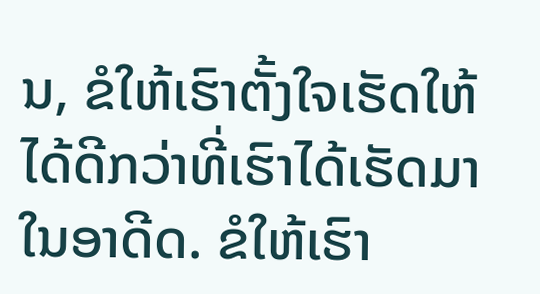ນ, ຂໍໃຫ້ເຮົາຕັ້ງໃຈເຮັດໃຫ້ໄດ້ດີກວ່າທີ່ເຮົາໄດ້ເຮັດມາໃນອາດີດ. ຂໍໃຫ້ເຮົາ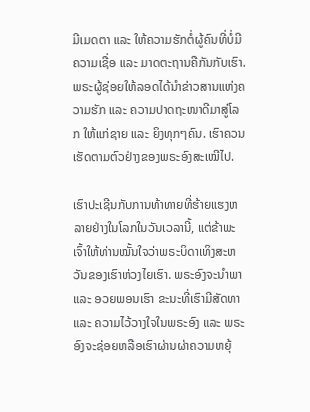ມີເມດຕາ ແລະ ໃຫ້ຄວາມຮັກຕໍ່ຜູ້ຄົນທີ່ບໍ່ມີຄວາມເຊື່ອ ແລະ ມາດຕະຖານຄືກັນກັບເຮົາ. ພຣະຜູ້ຊ່ອຍໃຫ້ລອດໄດ້ນຳຂ່າວສານແຫ່ງຄວາມຮັກ ແລະ ຄວາມປາດຖະໜາດີມາສູ່ໂລກ ໃຫ້ແກ່ຊາຍ ແລະ ຍິງທຸກໆຄົນ. ເຮົາຄວນເຮັດຕາມຕົວຢ່າງຂອງພຣະອົງສະເໝີໄປ.

ເຮົາປະເຊີນກັບການທ້າທາຍທີ່ຮ້າຍແຮງຫລາຍຢ່າງໃນໂລກໃນວັນເວລານີ້, ແຕ່ຂ້າພະເຈົ້າໃຫ້ທ່ານໝັ້ນໃຈວ່າພຣະບິດາເທິງສະຫວັນຂອງເຮົາຫ່ວງໄຍເຮົາ. ພຣະອົງຈະນຳພາ ແລະ ອວຍພອນເຮົາ ຂະນະທີ່ເຮົາມີສັດທາ ແລະ ຄວາມໄວ້ວາງໃຈໃນພຣະອົງ ແລະ ພຣະອົງຈະຊ່ອຍຫລືອເຮົາຜ່ານຜ່າຄວາມຫຍຸ້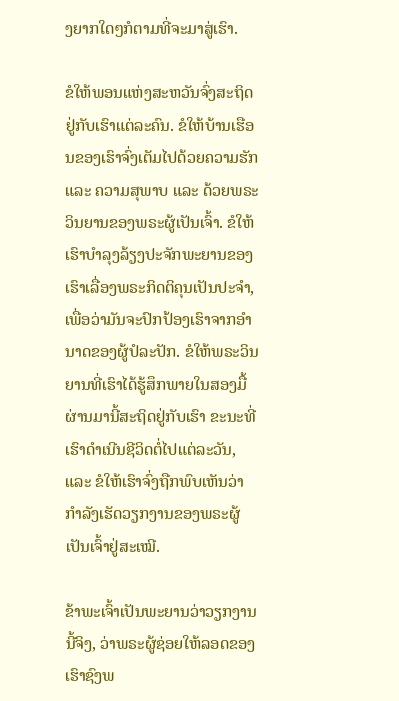ງຍາກໃດໆກໍຕາມທີ່ຈະມາສູ່ເຮົາ.

ຂໍໃຫ້ພອນແຫ່ງສະຫວັນຈົ່ງສະຖິດຢູ່ກັບເຮົາແຕ່ລະຄົນ. ຂໍໃຫ້ບ້ານເຮືອນຂອງເຮົາຈົ່ງເຕັມໄປດ້ວຍຄວາມຮັກ ແລະ ຄວາມສຸພາບ ແລະ ດ້ວຍພຣະວິນຍານຂອງພຣະຜູ້ເປັນເຈົ້າ. ຂໍໃຫ້ເຮົາບຳລຸງລ້ຽງປະຈັກພະຍານຂອງເຮົາເລື່ອງພຣະກິດຕິຄຸນເປັນປະຈຳ, ເພື່ອວ່າມັນຈະປົກປ້ອງເຮົາຈາກອຳນາດຂອງຜູ້ປໍລະປັກ. ຂໍໃຫ້ພຣະວິນຍານທີ່ເຮົາໄດ້ຮູ້ສຶກພາຍໃນສອງມື້ຜ່ານມານີ້ສະຖິດຢູ່ກັບເຮົາ ຂະນະທີ່ເຮົາດຳເນີນຊີວິດຕໍ່ໄປແຕ່ລະວັນ, ແລະ ຂໍໃຫ້ເຮົາຈົ່ງຖືກພົບເຫັນວ່າກຳລັງເຮັດວຽກງານຂອງພຣະຜູ້ເປັນເຈົ້າຢູ່ສະເໝີ.

ຂ້າພະເຈົ້າເປັນພະຍານວ່າວຽກງານນີ້ຈິງ, ວ່າພຣະຜູ້ຊ່ອຍໃຫ້ລອດຂອງເຮົາຊົງພ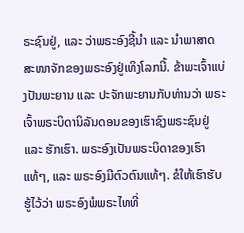ຣະຊົນຢູ່, ແລະ ວ່າພຣະອົງຊີ້ນຳ ແລະ ນຳພາສາດສະໜາຈັກຂອງພຣະອົງຢູ່ເທິງໂລກນີ້. ຂ້າພະເຈົ້າແບ່ງປັນພະຍານ ແລະ ປະຈັກພະຍານກັບທ່ານວ່າ ພຣະເຈົ້າພຣະບິດານິລັນດອນຂອງເຮົາຊົງພຣະຊົນຢູ່ ແລະ ຮັກເຮົາ. ພຣະອົງເປັນພຣະບິດາຂອງເຮົາແທ້ໆ, ແລະ ພຣະອົງມີຕົວຕົນແທ້ໆ. ຂໍໃຫ້ເຮົາຮັບຮູ້ໄວ້ວ່າ ພຣະອົງພໍພຣະໄທທີ່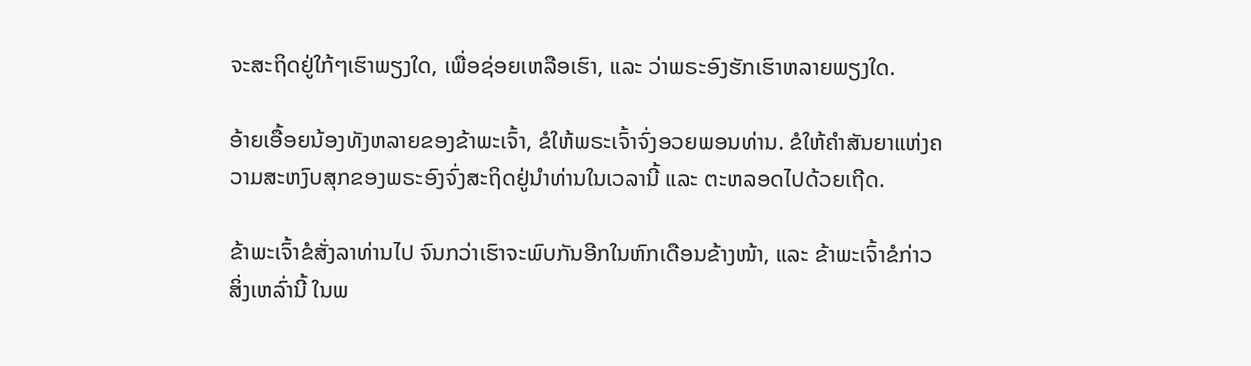ຈະສະຖິດຢູ່ໃກ້ໆເຮົາພຽງໃດ, ເພື່ອຊ່ອຍເຫລືອເຮົາ, ແລະ ວ່າພຣະອົງຮັກເຮົາຫລາຍພຽງໃດ.

ອ້າຍເອື້ອຍນ້ອງທັງຫລາຍຂອງຂ້າພະເຈົ້າ, ຂໍໃຫ້ພຣະເຈົ້າຈົ່ງອວຍພອນທ່ານ. ຂໍໃຫ້ຄຳສັນຍາແຫ່ງຄວາມສະຫງົບສຸກຂອງພຣະອົງຈົ່ງສະຖິດຢູ່ນຳທ່ານໃນເວລານີ້ ແລະ ຕະຫລອດໄປດ້ວຍເຖີດ.

ຂ້າພະເຈົ້າຂໍສັ່ງລາທ່ານໄປ ຈົນກວ່າເຮົາຈະພົບກັນອີກໃນຫົກເດືອນຂ້າງໜ້າ, ແລະ ຂ້າພະເຈົ້າຂໍກ່າວສິ່ງເຫລົ່ານີ້ ໃນພ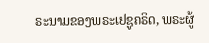ຣະນາມຂອງພຣະເຢຊູຄຣິດ, ພຣະຜູ້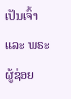ເປັນເຈົ້າ ແລະ ພຣະຜູ້ຊ່ອຍ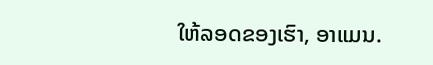ໃຫ້ລອດຂອງເຮົາ, ອາແມນ.